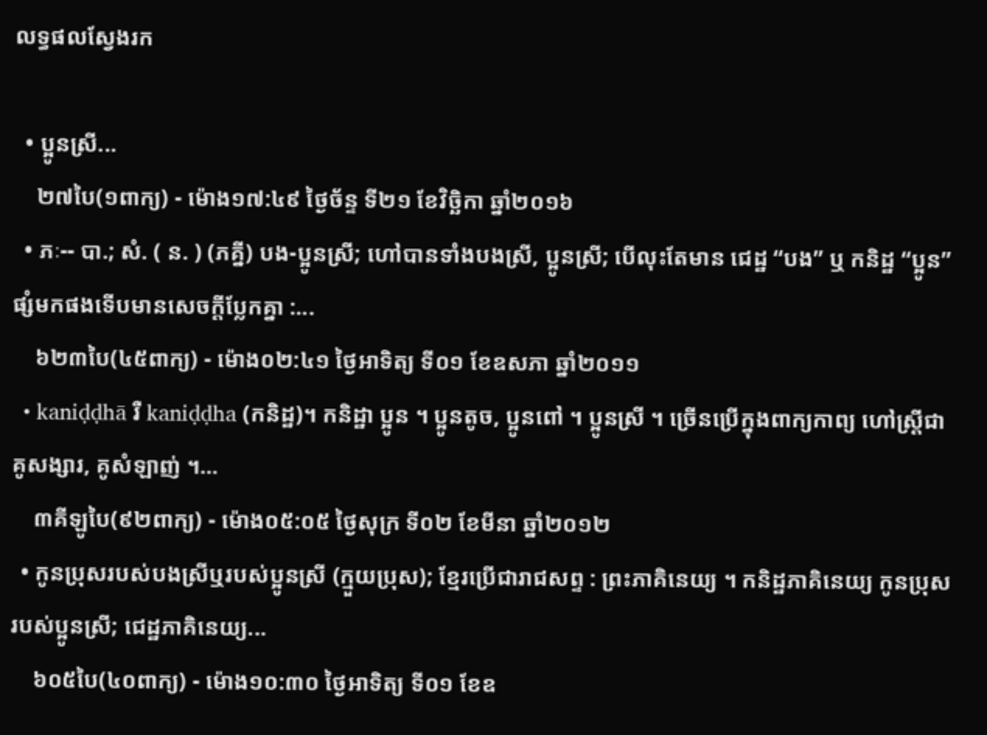លទ្ធផលស្វែងរក

  • ប្អូនស្រី...
    ២៧បៃ(១ពាក្យ) - ម៉ោង១៧:៤៩ ថ្ងៃច័ន្ទ ទី២១ ខែវិច្ឆិកា ឆ្នាំ២០១៦
  • ភៈ-- បា.; សំ. ( ន. ) (ភគ្នី) បង-ប្អូនស្រី; ហៅបានទាំងបងស្រី, ប្អូនស្រី; បើលុះតែមាន ជេដ្ឋ “បង” ឬ កនិដ្ឋ “ប្អូន” ផ្សំមកផងទើបមានសេចក្ដីប្លែកគ្នា :...
    ៦២៣បៃ(៤៥ពាក្យ) - ម៉ោង០២:៤១ ថ្ងៃអាទិត្យ ទី០១ ខែឧសភា ឆ្នាំ២០១១
  • kaniḍḍhā រឺ kaniḍḍha (កនិដ្ឋ)។ កនិដ្ឋា ប្អូន ។ ប្អូនតូច, ប្អូនពៅ ។ ប្អូនស្រី ។ ច្រើនប្រើក្នុងពាក្យកាព្យ ហៅស្ត្រីជាគូសង្សារ, គូសំឡាញ់ ។...
    ៣គីឡូបៃ(៩២ពាក្យ) - ម៉ោង០៥:០៥ ថ្ងៃសុក្រ ទី០២ ខែមីនា ឆ្នាំ២០១២
  • កូនប្រុសរបស់បងស្រីឬរបស់ប្អូនស្រី (ក្មួយប្រុស); ខ្មែរប្រើជារាជសព្ទ : ព្រះភាគិនេយ្យ ។ កនិដ្ឋភាគិនេយ្យ កូនប្រុសរបស់ប្អូនស្រី; ជេដ្ឋភាគិនេយ្យ...
    ៦០៥បៃ(៤០ពាក្យ) - ម៉ោង១០:៣០ ថ្ងៃអាទិត្យ ទី០១ ខែឧ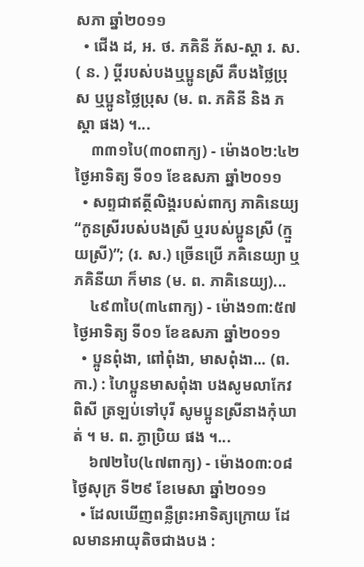សភា ឆ្នាំ២០១១
  • ជើង ដ, អ. ថ. ភគិនី ភ័ស-ស្ដា រ. ស. ( ន. ) ប្ដីរបស់បងឬប្អូនស្រី គឺបងថ្លៃប្រុស ឬប្អូនថ្លៃប្រុស (ម. ព. ភគិនី និង ភស្ដា ផង) ។...
    ៣៣១បៃ(៣០ពាក្យ) - ម៉ោង០២:៤២ ថ្ងៃអាទិត្យ ទី០១ ខែឧសភា ឆ្នាំ២០១១
  • សព្ទជាឥត្ថីលិង្គរបស់ពាក្យ ភាគិនេយ្យ “កូនស្រីរបស់បងស្រី ឬរបស់ប្អូនស្រី (ក្មួយស្រី)”; (រ. ស.) ច្រើនប្រើ ភគិនេយ្យា ឬ ភគិនីយា ក៏មាន (ម. ព. ភាគិនេយ្យ)...
    ៤៩៣បៃ(៣៤ពាក្យ) - ម៉ោង១៣:៥៧ ថ្ងៃអាទិត្យ ទី០១ ខែឧសភា ឆ្នាំ២០១១
  • ប្អូនពុំងា, ពៅពុំងា, មាសពុំងា... (ព. កា.) : ហៃប្អូនមាសពុំងា បងសូមលាកែវពិសី ត្រឡប់ទៅបុរី សូមប្អូនស្រីនាងកុំឃាត់ ។ ម. ព. ភ្ងាប្រិយ ផង ។...
    ៦៧២បៃ(៤៧ពាក្យ) - ម៉ោង០៣:០៨ ថ្ងៃសុក្រ ទី២៩ ខែមេសា ឆ្នាំ២០១១
  • ដែលឃើញពន្លឺព្រះអាទិត្យក្រោយ ដែលមានអាយុតិចជាងបង :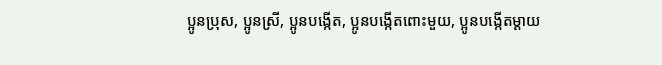ប្អូនប្រុស, ប្អូនស្រី, ប្អូនបង្កើត, ប្អូនបង្កើតពោះមួយ, ប្អូនបង្កើតម្ដាយ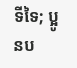ទីទៃ; ប្អូនប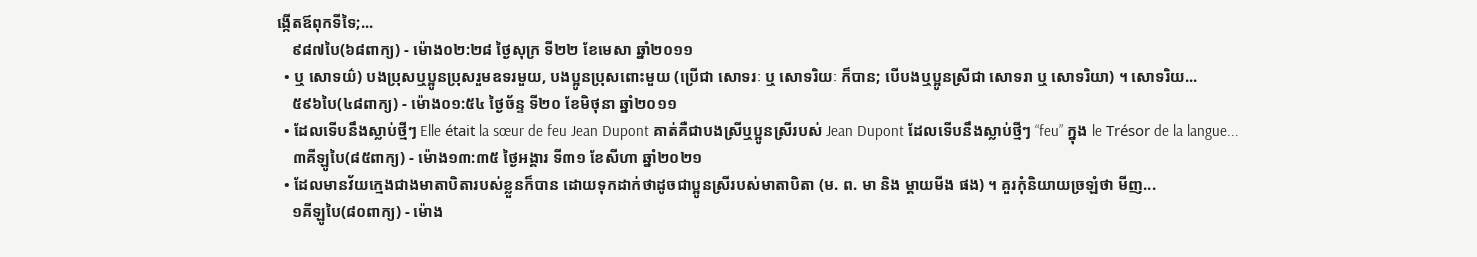ង្កើតឪពុកទីទៃ;...
    ៩៨៧បៃ(៦៨ពាក្យ) - ម៉ោង០២:២៨ ថ្ងៃសុក្រ ទី២២ ខែមេសា ឆ្នាំ២០១១
  • ឬ សោទយ៌) បងប្រុសឬប្អូនប្រុសរួមឧទរមួយ, បងប្អូនប្រុសពោះមួយ (ប្រើជា សោទរៈ ឬ សោទរិយៈ ក៏បាន; បើបងឬប្អូនស្រីជា សោទរា ឬ សោទរិយា) ។ សោទរិយ...
    ៥៩៦បៃ(៤៨ពាក្យ) - ម៉ោង០១:៥៤ ថ្ងៃច័ន្ទ ទី២០ ខែមិថុនា ឆ្នាំ២០១១
  • ដែលទើបនឹងស្លាប់ថ្មីៗ Elle était la sœur de feu Jean Dupont គាត់គឺជាបងស្រីឬប្អូនស្រីរបស់ Jean Dupont ដែលទើបនឹងស្លាប់ថ្មីៗ “feu” ក្នុង le Trésor de la langue...
    ៣គីឡូបៃ(៨៥ពាក្យ) - ម៉ោង១៣:៣៥ ថ្ងៃអង្គារ ទី៣១ ខែសីហា ឆ្នាំ២០២១
  • ដែលមានវ័យក្មេងជាងមាតាបិតារបស់ខ្លួនក៏បាន ដោយទុកដាក់ថាដូចជាប្អូនស្រីរបស់មាតាបិតា (ម. ព. មា និង ម្ដាយមីង ផង) ។ គួរកុំនិយាយច្រឡំថា មីញ...
    ១គីឡូបៃ(៨០ពាក្យ) - ម៉ោង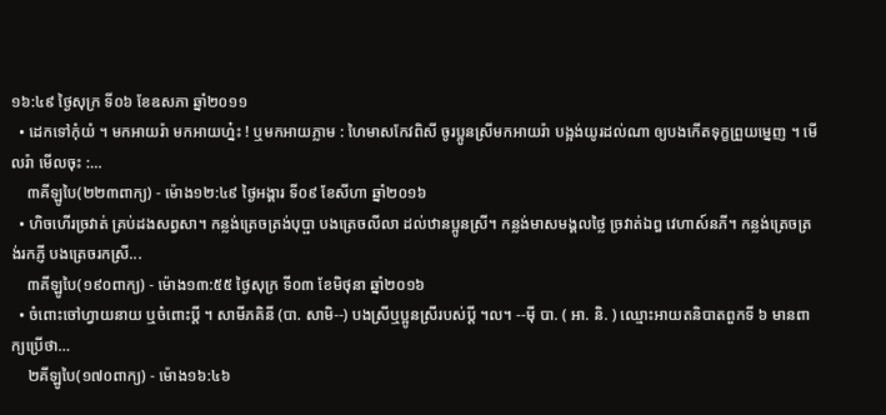១៦:៤៩ ថ្ងៃសុក្រ ទី០៦ ខែឧសភា ឆ្នាំ២០១១
  • ដេកទៅកុំយំ ។ មកអាយរ៉ា មកអាយហ្ន៎ះ ! ឬមកអាយភ្លាម : ហៃមាសកែវពិសី ចូរប្អូនស្រីមកអាយរ៉ា បង្អង់យូរដល់ណា ឲ្យបងកើតទុក្ខព្រួយម្នេញ ។ មើលរ៉ា មើលចុះ :...
    ៣គីឡូបៃ(២២៣ពាក្យ) - ម៉ោង១២:៤៩ ថ្ងៃអង្គារ ទី០៩ ខែសីហា ឆ្នាំ២០១៦
  • ហិចហើរច្រវាត់ គ្រប់ដងសព្វសា។ កន្លង់ត្រេចត្រង់បុប្ផា បងត្រេចលីលា ដល់ឋានប្អូនស្រី។ កន្លង់មាសមង្គលថ្លៃ ច្រវាត់ឯឰ វេហាស៍នភី។ កន្លង់ត្រេចត្រង់រកភ្ញី បងត្រេចរកស្រី...
    ៣គីឡូបៃ(១៩០ពាក្យ) - ម៉ោង១៣:៥៥ ថ្ងៃសុក្រ ទី០៣ ខែមិថុនា ឆ្នាំ២០១៦
  • ចំពោះចៅហ្វាយនាយ ឬចំពោះប្តី ។ សាមីភគិនី (បា. សាមិ--) បងស្រីឬប្អូនស្រីរបស់ប្តី ។ល។ --ម៉ី បា. ( អា. និ. ) ឈ្មោះអាយតនិបាតពួកទី ៦ មានពាក្យប្រើថា...
    ២គីឡូបៃ(១៧០ពាក្យ) - ម៉ោង១៦:៤៦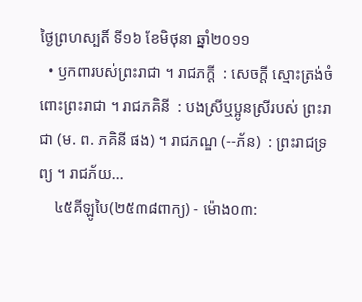ថ្ងៃព្រហស្បតិ៍ ទី១៦ ខែមិថុនា ឆ្នាំ២០១១
  • ឫកពារបស់ព្រះរាជា ។ រាជភក្តី  : សេចក្ដី ស្មោះត្រង់ចំពោះព្រះរាជា ។ រាជភគិនី  : បងស្រីឬប្អូនស្រីរបស់ ព្រះរាជា (ម. ព. ភគិនី ផង) ។ រាជភណ្ឌ (--ភ័ន)  : ព្រះរាជទ្រព្យ ។ រាជភ័យ...
    ៤៥គីឡូបៃ(២៥៣៨ពាក្យ) - ម៉ោង០៣: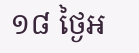១៨ ថ្ងៃអ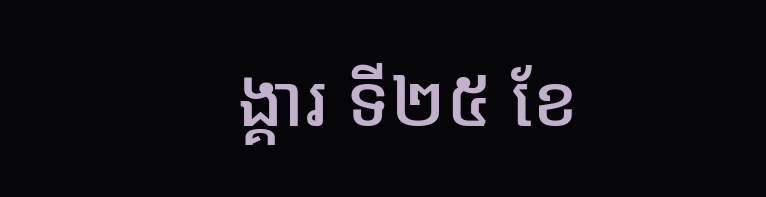ង្គារ ទី២៥ ខែ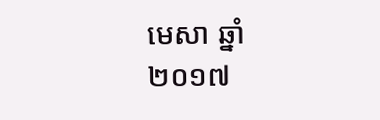មេសា ឆ្នាំ២០១៧